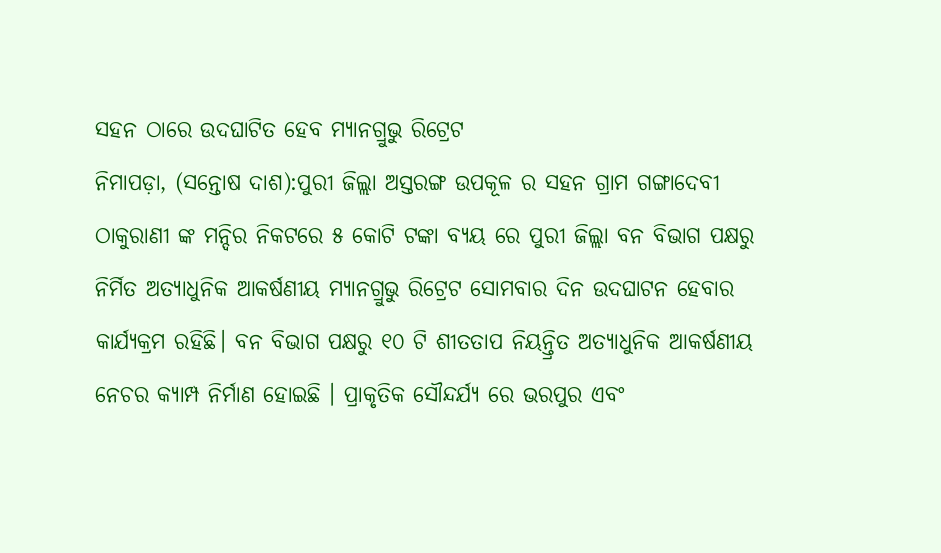ସହନ ଠାରେ ଉଦଘାଟିତ ହେବ ମ୍ୟାନଗ୍ରୁଭୁ ରିଟ୍ରେଟ
ନିମାପଡ଼ା, (ସନ୍ତୋଷ ଦାଶ):ପୁରୀ ଜିଲ୍ଲା ଅସ୍ତରଙ୍ଗ ଉପକୂଳ ର ସହନ ଗ୍ରାମ ଗଙ୍ଗାଦେବୀ ଠାକୁରାଣୀ ଙ୍କ ମନ୍ଦିର ନିକଟରେ ୫ କୋଟି ଟଙ୍କା ବ୍ୟୟ ରେ ପୁରୀ ଜିଲ୍ଲା ବନ ବିଭାଗ ପକ୍ଷରୁ ନିର୍ମିତ ଅତ୍ୟାଧୁନିକ ଆକର୍ଷଣୀୟ ମ୍ୟାନଗ୍ରୁଭୁ ରିଟ୍ରେଟ ସୋମବାର ଦିନ ଉଦଘାଟନ ହେବାର କାର୍ଯ୍ୟକ୍ରମ ରହିଛି। ବନ ବିଭାଗ ପକ୍ଷରୁ ୧୦ ଟି ଶୀତତାପ ନିୟନ୍ତ୍ରିତ ଅତ୍ୟାଧୁନିକ ଆକର୍ଷଣୀୟ ନେଚର କ୍ୟାମ୍ପ ନିର୍ମାଣ ହୋଇଛି । ପ୍ରାକୃତିକ ସୌନ୍ଦର୍ଯ୍ୟ ରେ ଭରପୁର ଏବଂ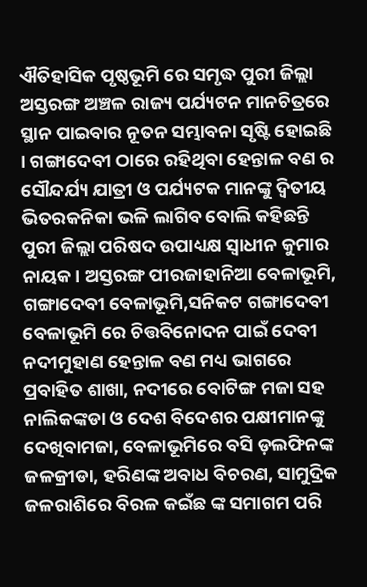ଐତିହାସିକ ପୃଷ୍ଠଭୂମି ରେ ସମୃଦ୍ଧ ପୁରୀ ଜିଲ୍ଲା ଅସ୍ତରଙ୍ଗ ଅଞ୍ଚଳ ରାଜ୍ୟ ପର୍ଯ୍ୟଟନ ମାନଚିତ୍ରରେ ସ୍ଥାନ ପାଇବାର ନୂତନ ସମ୍ଭାବନା ସୃଷ୍ଟି ହୋଇଛି । ଗଙ୍ଗାଦେବୀ ଠାରେ ରହିଥିବା ହେନ୍ତାଳ ବଣ ର ସୌନ୍ଦର୍ଯ୍ୟ ଯାତ୍ରୀ ଓ ପର୍ଯ୍ୟଟକ ମାନଙ୍କୁ ଦ୍ୱିତୀୟ ଭିତରକନିକା ଭଳି ଲାଗିବ ବୋଲି କହିଛନ୍ତି ପୁରୀ ଜିଲ୍ଲା ପରିଷଦ ଉପାଧ୍ୟକ୍ଷ ସ୍ଵାଧୀନ କୁମାର ନାୟକ। ଅସ୍ତରଙ୍ଗ ପୀରଜାହାନିଆ ବେଳାଭୂମି, ଗଙ୍ଗାଦେବୀ ବେଳାଭୂମି,ସନିକଟ ଗଙ୍ଗାଦେବୀ ବେଳାଭୂମି ରେ ଚିତ୍ତବିନୋଦନ ପାଇଁ ଦେବୀ ନଦୀମୁହାଣ ହେନ୍ତାଳ ବଣ ମଧ୍ୟ ଭାଗରେ ପ୍ରବାହିତ ଶାଖା, ନଦୀରେ ବୋଟିଙ୍ଗ ମଜା ସହ ନାଲିକଙ୍କଡା ଓ ଦେଶ ବିଦେଶର ପକ୍ଷୀମାନଙ୍କୁ ଦେଖିବାମଜା, ବେଳାଭୂମିରେ ବସି ଡ଼ଲଫିନଙ୍କ ଜଳକ୍ରୀଡା, ହରିଣଙ୍କ ଅବାଧ ବିଚରଣ, ସାମୁଦ୍ରିକ ଜଳରାଶିରେ ବିରଳ କଇଁଛ ଙ୍କ ସମାଗମ ପରି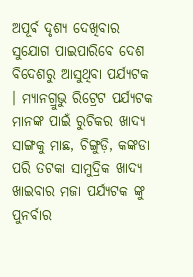ଅପୂର୍ଵ ଦୃଶ୍ୟ ଦେଖିବାର ସୁଯୋଗ ପାଇପାରିବେ ଦେଶ ବିଦେଶରୁ ଆସୁଥିବା ପର୍ଯ୍ୟଟକ । ମ୍ୟାନଗ୍ରୁଭୁ ରିଟ୍ରେଟ ପର୍ଯ୍ୟଟକ ମାନଙ୍କ ପାଇଁ ରୁଚିକର ଖାଦ୍ୟ ସାଙ୍ଗକୁ ମାଛ, ଚିଙ୍ଗୁଡ଼ି, କଙ୍କଡା ପରି ତଟକା ସାମୁଦ୍ରିକ ଖାଦ୍ୟ ଖାଇବାର ମଜା ପର୍ଯ୍ୟଟକ ଙ୍କୁ ପୁନର୍ବାର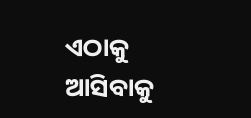ଏଠାକୁ ଆସିବାକୁ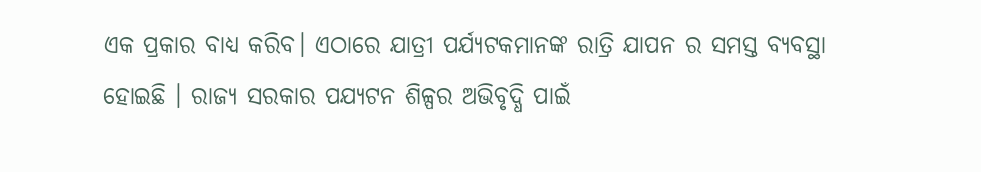ଏକ ପ୍ରକାର ବାଧ୍ୟ କରିବ। ଏଠାରେ ଯାତ୍ରୀ ପର୍ଯ୍ୟଟକମାନଙ୍କ ରାତ୍ରି ଯାପନ ର ସମସ୍ତ ବ୍ୟବସ୍ଥା ହୋଇଛି । ରାଜ୍ୟ ସରକାର ପଯ୍ୟଟନ ଶିଳ୍ପର ଅଭିବୃଦ୍ଧି ପାଇଁ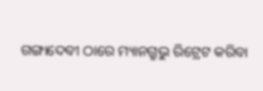ଗଙ୍ଗାଦେବୀ ଠାରେ ମ୍ୟାନଗ୍ରୁଭୁ ରିଟ୍ରେଟ କରିବା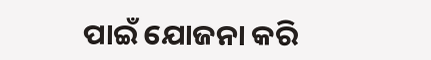ପାଇଁ ଯୋଜନା କରି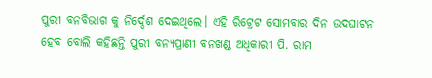ପୁରୀ ବନବିଭାଗ କୁ ନିର୍ଦ୍ଦେଶ ଦେଇଥିଲେ। ଏହି ରିଟ୍ରେଟ ସୋମବାର ଦିନ ଉଦଘାଟନ ହେବ ବୋଲି କହିଛନ୍ତି ପୁରୀ ବନ୍ୟପ୍ରାଣୀ ବନଖଣ୍ଡ ଅଧିକାରୀ ପି. ରାମ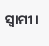ସ୍ବାମୀ।